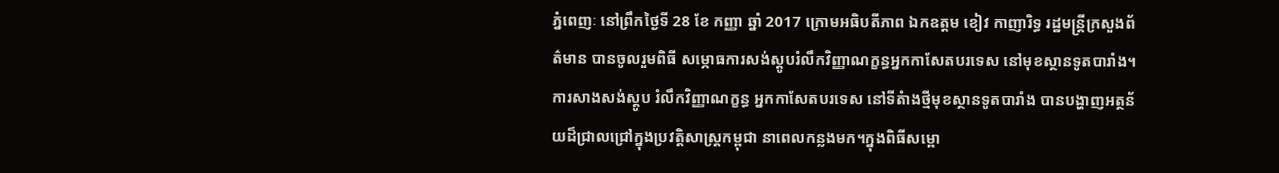ភ្នំពេញៈ នៅព្រឹកថ្ងៃទី 28 ខែ កញ្ញា ឆ្នាំ 2017 ក្រោមអធិបតីភាព ឯកឧត្តម ខៀវ កាញារិទ្ធ រដ្ឋមន្ត្រីក្រសួងព័ត៌មាន បានចូលរួមពិធី សម្ភោធការសង់ស្តូបរំលឹកវិញ្ញាណក្ខន្ធអ្នកកាសែតបរទេស នៅមុខស្ថានទូតបារាំង។ ការសាងសង់ស្តូប រំលឹកវិញ្ញាណក្ខន្ធ អ្នកកាសែតបរទេស នៅទីតំាងថ្មីមុខស្ថានទូតបារាំង បានបង្ហាញអត្ថន័យដ៏ជ្រាលជ្រៅក្នុងប្រវត្តិសាស្ត្រកម្ពុជា នាពេលកន្លងមក។ក្នុងពិធីសម្ពោ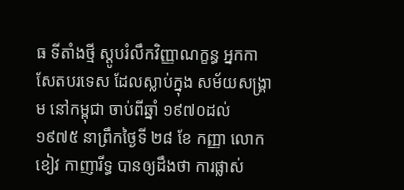ធ ទីតាំងថ្មី ស្តូបរំលឹកវិញ្ញាណក្ខន្ធ អ្នកកាសែតបរទេស ដែលស្លាប់ក្នុង សម័យសង្រ្គាម នៅកម្ពុជា ចាប់ពីឆ្នាំ ១៩៧០ដល់ ១៩៧៥ នាព្រឹកថ្ងៃទី ២៨ ខែ កញ្ញា លោក ខៀវ កាញារីទ្ធ បានឲ្យដឹងថា ការផ្លាស់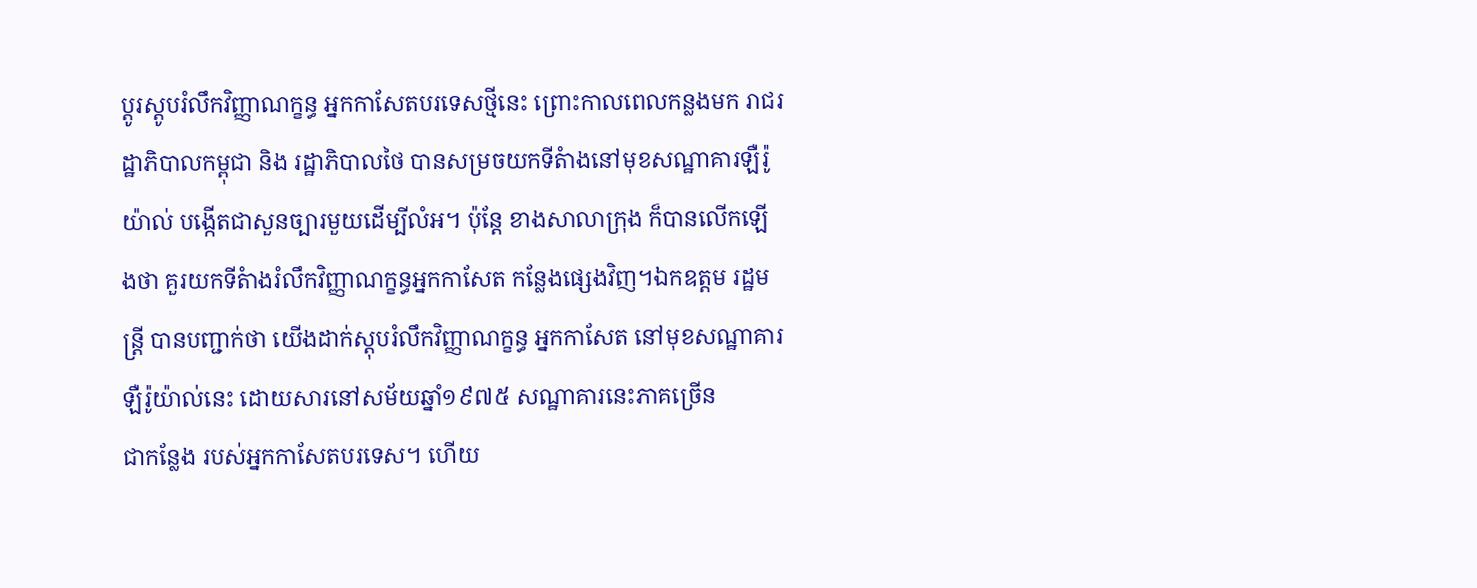ប្តូរស្តូបរំលឹកវិញ្ញាណក្ខន្ធ អ្នកកាសែតបរទេសថ្មីនេះ ព្រោះកាលពេលកន្លងមក រាជរដ្ឋាភិបាលកម្ពុជា និង រដ្ឋាភិបាលថៃ បានសម្រចយកទីតំាងនៅមុខសណ្ឋាគារឡឺរ៉ូយ៉ាល់ បង្កើតជាសួនច្បារមួយដើម្បីលំអ។ ប៉ុន្តែ ខាងសាលាក្រុង ក៏បានលើកឡើងថា គួរយកទីតំាងរំលឹកវិញ្ញាណក្ខន្ធអ្នកកាសែត កន្លែងផ្សេងវិញ។ឯកឧត្តម រដ្ឋមន្ត្រី បានបញ្ជាក់ថា យើងដាក់ស្តុបរំលឹកវិញ្ញាណក្ខន្ធ អ្នកកាសែត នៅមុខសណ្ឋាគារឡឺរ៉ូយ៉ាល់នេះ ដោយសារនៅសម័យឆ្នាំ១៩៧៥ សណ្ឋាគារនេះភាគច្រើន
ជាកន្លែង របស់អ្នកកាសែតបរទេស។ ហើយ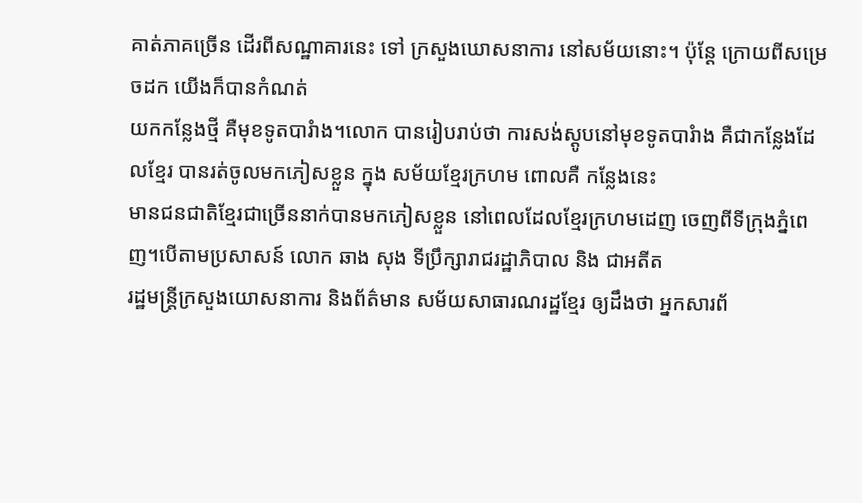គាត់ភាគច្រើន ដើរពីសណ្ឋាគារនេះ ទៅ ក្រសួងឃោសនាការ នៅសម័យនោះ។ ប៉ុន្តែ ក្រោយពីសម្រេចដក យើងក៏បានកំណត់
យកកន្លែងថ្មី គឺមុខទូតបារំាង។លោក បានរៀបរាប់ថា ការសង់ស្តូបនៅមុខទូតបារំាង គឺជាកន្លែងដែលខ្មែរ បានរត់ចូលមកភៀសខ្លួន ក្នុង សម័យខ្មែរក្រហម ពោលគឺ កន្លែងនេះ
មានជនជាតិខ្មែរជាច្រើននាក់បានមកភៀសខ្លួន នៅពេលដែលខ្មែរក្រហមដេញ ចេញពីទីក្រុងភ្នំពេញ។បើតាមប្រសាសន៍ លោក ឆាង សុង ទីប្រឹក្សារាជរដ្ឋាភិបាល និង ជាអតីត
រដ្ឋមន្ត្រីក្រសួងយោសនាការ និងព័ត៌មាន សម័យសាធារណរដ្ឋខ្មែរ ឲ្យដឹងថា អ្នកសារព័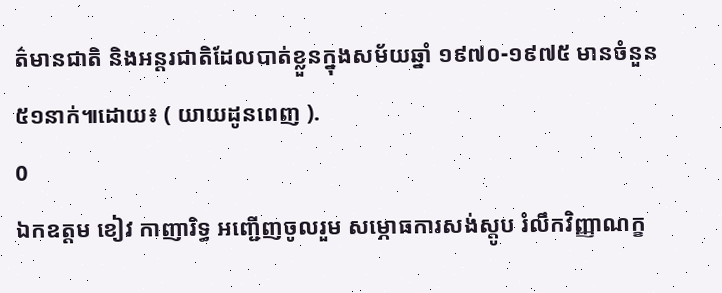ត៌មានជាតិ និងអន្តរជាតិដែលបាត់ខ្លួនក្នុងសម័យឆ្នាំ ១៩៧០-១៩៧៥ មានចំនួន ៥១នាក់៕ដោយ៖ ( យាយដូនពេញ ).
0
ឯកឧត្តម ខៀវ កាញារិទ្ធ អញ្ជើញចូលរួម សម្ភោធការសង់ស្តូប រំលឹកវិញ្ញាណក្ខ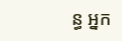ន្ធ អ្នក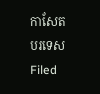កាសែតបរទេស
Filed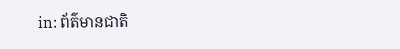in: ព័ត៌មានជាតិ